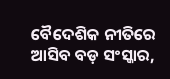ବୈଦେଶିକ ନୀତିରେ ଆସିବ ବଡ଼ ସଂସ୍କାର,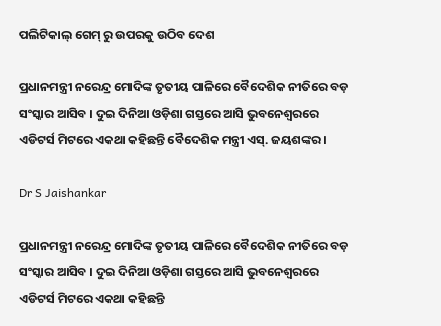ପଲିଟିକାଲ୍ ଗେମ୍ ରୁ ଉପରକୁ ଉଠିବ ଦେଶ

ପ୍ରଧାନମନ୍ତ୍ରୀ ନରେନ୍ଦ୍ର ମୋଦିଙ୍କ ତୃତୀୟ ପାଳିରେ ବୈଦେଶିକ ନୀତିରେ ବଡ଼ ସଂସ୍କାର ଆସିବ । ଦୁଇ ଦିନିଆ ଓଡ଼ିଶା ଗସ୍ତରେ ଆସି ଭୁବନେଶ୍ୱରରେ ଏଡିଟର୍ସ ମିଟରେ ଏକଥା କହିଛନ୍ତି ବୈଦେଶିକ ମନ୍ତ୍ରୀ ଏସ୍. ଜୟଶଙ୍କର ।

Dr S Jaishankar

ପ୍ରଧାନମନ୍ତ୍ରୀ ନରେନ୍ଦ୍ର ମୋଦିଙ୍କ ତୃତୀୟ ପାଳିରେ ବୈଦେଶିକ ନୀତିରେ ବଡ଼ ସଂସ୍କାର ଆସିବ । ଦୁଇ ଦିନିଆ ଓଡ଼ିଶା ଗସ୍ତରେ ଆସି ଭୁବନେଶ୍ୱରରେ ଏଡିଟର୍ସ ମିଟରେ ଏକଥା କହିଛନ୍ତି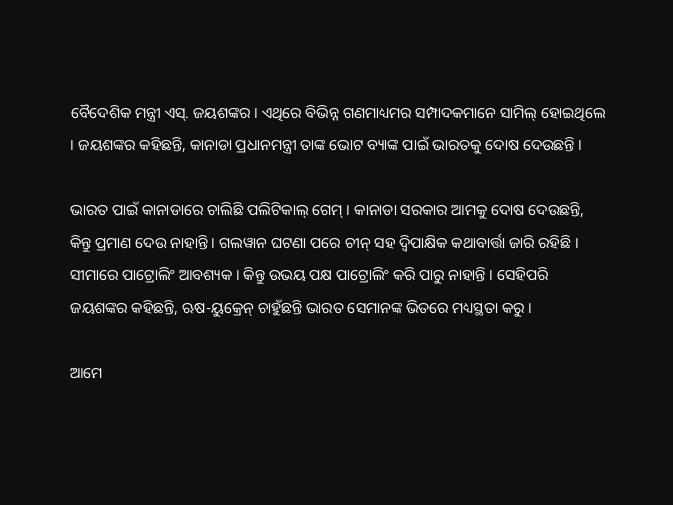ବୈଦେଶିକ ମନ୍ତ୍ରୀ ଏସ୍. ଜୟଶଙ୍କର । ଏଥିରେ ବିଭିନ୍ନ ଗଣମାଧ୍ୟମର ସମ୍ପାଦକମାନେ ସାମିଲ୍ ହୋଇଥିଲେ । ଜୟଶଙ୍କର କହିଛନ୍ତି, କାନାଡା ପ୍ରଧାନମନ୍ତ୍ରୀ ତାଙ୍କ ଭୋଟ ବ୍ୟାଙ୍କ ପାଇଁ ଭାରତକୁ ଦୋଷ ଦେଉଛନ୍ତି ।

ଭାରତ ପାଇଁ କାନାଡାରେ ଚାଲିଛି ପଲିଟିକାଲ୍ ଗେମ୍ । କାନାଡା ସରକାର ଆମକୁ ଦୋଷ ଦେଉଛନ୍ତି, କିନ୍ତୁ ପ୍ରମାଣ ଦେଉ ନାହାନ୍ତି । ଗଲୱାନ ଘଟଣା ପରେ ଚୀନ୍ ସହ ଦ୍ୱିପାକ୍ଷିକ କଥାବାର୍ତ୍ତା ଜାରି ରହିଛି । ସୀମାରେ ପାଟ୍ରୋଲିଂ ଆବଶ୍ୟକ । କିନ୍ତୁ ଉଭୟ ପକ୍ଷ ପାଟ୍ରୋଲିଂ କରି ପାରୁ ନାହାନ୍ତି । ସେହିପରି ଜୟଶଙ୍କର କହିଛନ୍ତି, ଋଷ-ୟୁକ୍ରେନ୍ ଚାହୁଁଛନ୍ତି ଭାରତ ସେମାନଙ୍କ ଭିତରେ ମଧ୍ୟସ୍ଥତା କରୁ ।

ଆମେ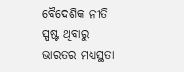ବୈଦେଶିକ ନୀତି ସ୍ପଷ୍ଟ ଥିବାରୁ ଭାରତର ମଧ୍ୟସ୍ଥତା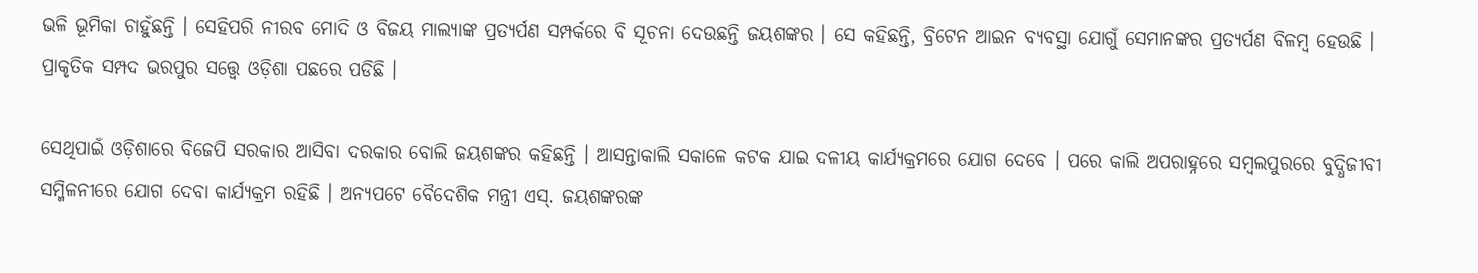ଭଳି ଭୂମିକା ଚାହୁଁଛନ୍ତି । ସେହିପରି ନୀରବ ମୋଦି ଓ ବିଜୟ ମାଲ୍ୟାଙ୍କ ପ୍ରତ୍ୟର୍ପଣ ସମ୍ପର୍କରେ ବି ସୂଚନା ଦେଉଛନ୍ତି ଜୟଶଙ୍କର । ସେ କହିଛନ୍ତି, ବ୍ରିଟେନ ଆଇନ ବ୍ୟବସ୍ଥା ଯୋଗୁଁ ସେମାନଙ୍କର ପ୍ରତ୍ୟର୍ପଣ ବିଳମ୍ବ ହେଉଛି । ପ୍ରାକୃତିକ ସମ୍ପଦ ଭରପୁର ସତ୍ତ୍ୱେ ଓଡ଼ିଶା ପଛରେ ପଡିଛି ।

ସେଥିପାଇଁ ଓଡ଼ିଶାରେ ବିଜେପି ସରକାର ଆସିବା ଦରକାର ବୋଲି ଜୟଶଙ୍କର କହିଛନ୍ତି । ଆସନ୍ତାକାଲି ସକାଳେ କଟକ ଯାଇ ଦଳୀୟ କାର୍ଯ୍ୟକ୍ରମରେ ଯୋଗ ଦେବେ । ପରେ କାଲି ଅପରାହ୍ନରେ ସମ୍ବଲପୁରରେ ବୁଦ୍ଧିଜୀବୀ ସମ୍ମିଳନୀରେ ଯୋଗ ଦେବା କାର୍ଯ୍ୟକ୍ରମ ରହିଛି । ଅନ୍ୟପଟେ ବୈଦେଶିକ ମନ୍ତ୍ରୀ ଏସ୍. ଜୟଶଙ୍କରଙ୍କ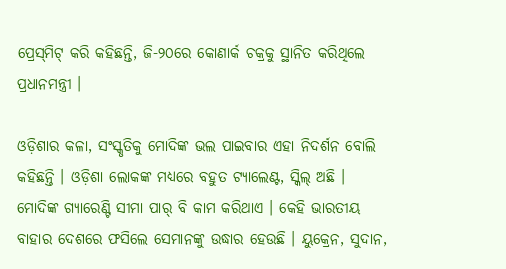ପ୍ରେସ୍‌ମିଟ୍‌ କରି କହିଛନ୍ତି, ଜି-୨୦ରେ କୋଣାର୍କ ଚକ୍ରକୁ ସ୍ଥାନିତ କରିଥିଲେ ପ୍ରଧାନମନ୍ତ୍ରୀ ।

ଓଡ଼ିଶାର କଳା, ସଂସ୍କୃତିକୁ ମୋଦିଙ୍କ ଭଲ ପାଇବାର ଏହା ନିଦର୍ଶନ ବୋଲି କହିଛନ୍ତି । ଓଡ଼ିଶା ଲୋକଙ୍କ ମଧ୍ୟରେ ବହୁତ ଟ୍ୟାଲେଣ୍ଟ, ସ୍କିଲ୍‌ ଅଛି । ମୋଦିଙ୍କ ଗ୍ୟାରେଣ୍ଟି ସୀମା ପାର୍‌ ବି କାମ କରିଥାଏ । କେହି ଭାରତୀୟ ବାହାର ଦେଶରେ ଫସିଲେ ସେମାନଙ୍କୁ ଉଦ୍ଧାର ହେଉଛି । ୟୁକ୍ରେନ, ସୁଦାନ,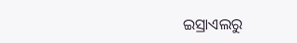ଇସ୍ରାଏଲରୁ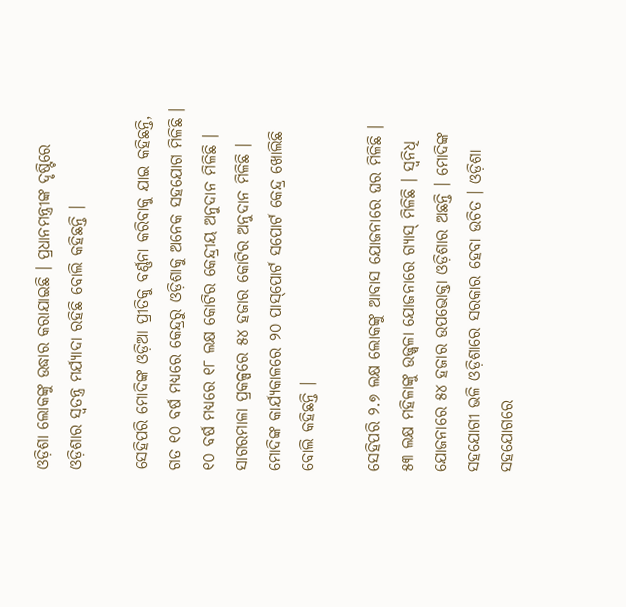ଓଡ଼ିଶା ଲୋକଙ୍କୁ ଉଦ୍ଧାର କରାଯାଇଛି । ପ୍ରଧାନମନ୍ତ୍ରୀଙ୍କ ଦୃଷ୍ଟିରେ ଓଡ଼ିଶାର ସ୍ୱତନ୍ତ୍ର ମର୍ଯ୍ୟାଦା ରହିଛି ବୋଲି କହିଛନ୍ତି ।

ସେହିପରି ମୋଦିଙ୍କ ଓଡ଼ିଆ ପ୍ରୀତିକୁ ବର୍ଣ୍ଣନା କରିବାକୁ ଯାଇ କହିଛନ୍ତି, ଗତ ୧୦ ବର୍ଷ ମଧ୍ୟରେ କେନ୍ଦ୍ରରୁ ଓଡ଼ିଶାକୁ ଅନେକ ସହଯୋଗ ମିଳିଛି । ୧୦ ବର୍ଷ ମଧ୍ୟରେ ୧୮ ଲକ୍ଷ କୋଟିର କେନ୍ଦ୍ରୀୟ ଅନୁଦାନ ମିଳିଛି । ସାଗରମାଳା ପ୍ରକଳ୍ପରେ ୫୪ ହଜାର କୋଟିର ଅନୁଦାନ ମିଳିଛି । ମୋଦିଙ୍କ କାର୍ଯ୍ୟକାଳରେ ୨୦ ପାସ୍‌ପୋର୍ଟ ସପୋର୍ଟ କେନ୍ଦ୍ର ଖୋଲିଛି ବୋଲି କହିଛନ୍ତି ।

ସେହିପରି ୨.୭ ଲକ୍ଷ ଲୋକଙ୍କୁ ଆବାସ ଯୋଜନାରେ ଘର ମିଳିଛି । ୫୩ ଲକ୍ଷ ମହିଳାଙ୍କୁ ଉଜ୍ଜ୍ୱଳା ଯୋଜନାରେ ଗ୍ୟାସ୍‌ ମିଳିଛି । ସ୍ୱନିଧି ଯୋଜନାରେ ୫୪ ହଜାର ଉପଭୋକ୍ତା ଓଡ଼ିଶାର ଅଛନ୍ତି । ମୋଦିଙ୍କ ସହଯୋଗୀ ଭଳି ଓଡ଼ିଶାରେ ସରକାର ହେବା ଉଚିତ । ଓଡ଼ିଶା ସହଯୋଗରେ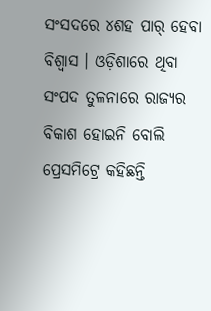ସଂସଦରେ ୪ଶହ ପାର୍‌ ହେବା ବିଶ୍ୱାସ । ଓଡ଼ିଶାରେ ଥିବା ସଂପଦ ତୁଳନାରେ ରାଜ୍ୟର ବିକାଶ ହୋଇନି ବୋଲି ପ୍ରେସମିଟ୍ରେ କହିଛନ୍ତି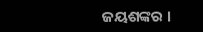ଜୟଶଙ୍କର ।